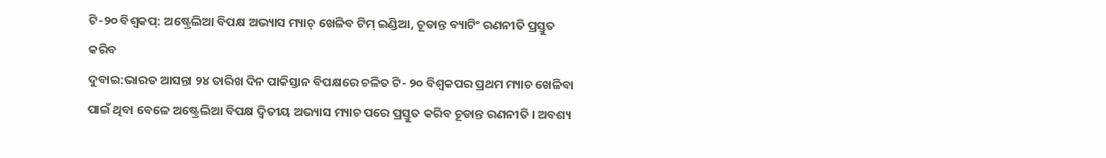ଟି-୨୦ ବିଶ୍ୱକପ୍: ଅଷ୍ଟ୍ରେଲିଆ ବିପକ୍ଷ ଅଭ୍ୟାସ ମ୍ୟାଚ୍ ଖେଳିବ ଟିମ୍ ଇଣ୍ଡିଆ, ଚୂଡାନ୍ତ ବ୍ୟାଟିଂ ରଣନୀତି ପ୍ରସ୍ତୁତ କରିବ
ଦୁବାଇ:ଭାରତ ଆସନ୍ତା ୨୪ ତାରିଖ ଦିନ ପାକିସ୍ତାନ ବିପକ୍ଷରେ ଚଳିତ ଟି- ୨୦ ବିଶ୍ୱକପର ପ୍ରଥମ ମ୍ୟାଚ ଖେଳିବା ପାଇଁ ଥିବା ବେଳେ ଅଷ୍ଟ୍ରେଲିଆ ବିପକ୍ଷ ଦ୍ୱିତୀୟ ଅଭ୍ୟାସ ମ୍ୟାଚ ପରେ ପ୍ରସ୍ତୁତ କରିବ ଚୂଡାନ୍ତ ରଣନୀତି । ଅବଶ୍ୟ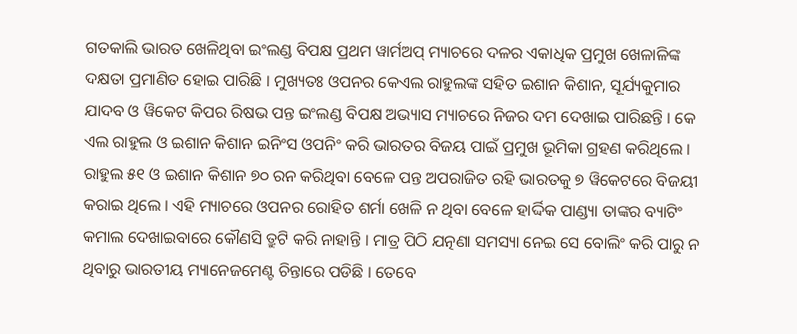ଗତକାଲି ଭାରତ ଖେଳିଥିବା ଇଂଲଣ୍ଡ ବିପକ୍ଷ ପ୍ରଥମ ୱାର୍ମଅପ୍ ମ୍ୟାଚରେ ଦଳର ଏକାଧିକ ପ୍ରମୁଖ ଖେଳାଳିଙ୍କ ଦକ୍ଷତା ପ୍ରମାଣିତ ହୋଇ ପାରିଛି । ମୁଖ୍ୟତଃ ଓପନର କେଏଲ ରାହୁଲଙ୍କ ସହିତ ଇଶାନ କିଶାନ, ସୂର୍ଯ୍ୟକୁମାର ଯାଦବ ଓ ୱିକେଟ କିପର ରିଷଭ ପନ୍ତ ଇଂଲଣ୍ଡ ବିପକ୍ଷ ଅଭ୍ୟାସ ମ୍ୟାଚରେ ନିଜର ଦମ ଦେଖାଇ ପାରିଛନ୍ତି । କେ ଏଲ ରାହୁଲ ଓ ଇଶାନ କିଶାନ ଇନିଂସ ଓପନିଂ କରି ଭାରତର ବିଜୟ ପାଇଁ ପ୍ରମୁଖ ଭୂମିକା ଗ୍ରହଣ କରିଥିଲେ । ରାହୁଲ ୫୧ ଓ ଇଶାନ କିଶାନ ୭୦ ରନ କରିଥିବା ବେଳେ ପନ୍ତ ଅପରାଜିତ ରହି ଭାରତକୁ ୭ ୱିକେଟରେ ବିଜୟୀ କରାଇ ଥିଲେ । ଏହି ମ୍ୟାଚରେ ଓପନର ରୋହିତ ଶର୍ମା ଖେଳି ନ ଥିବା ବେଳେ ହାର୍ଦ୍ଦିକ ପାଣ୍ଡ୍ୟା ତାଙ୍କର ବ୍ୟାଟିଂ କମାଲ ଦେଖାଇବାରେ କୌଣସି ତ୍ରୁଟି କରି ନାହାନ୍ତି । ମାତ୍ର ପିଠି ଯତ୍ନଣା ସମସ୍ୟା ନେଇ ସେ ବୋଲିଂ କରି ପାରୁ ନ ଥିବାରୁ ଭାରତୀୟ ମ୍ୟାନେଜମେଣ୍ଟ ଚିନ୍ତାରେ ପଡିଛି । ତେବେ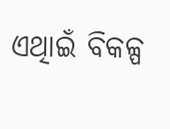ଏଥିାଇଁ ବିକଳ୍ପ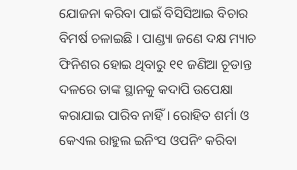ଯୋଜନା କରିବା ପାଇଁ ବିସିସିଆଇ ବିଚାର ବିମର୍ଷ ଚଳାଇଛି । ପାଣ୍ଡ୍ୟା ଜଣେ ଦକ୍ଷ ମ୍ୟାଚ ଫିନିଶର ହୋଇ ଥିବାରୁ ୧୧ ଜଣିଆ ଚୂଡାନ୍ତ ଦଳରେ ତାଙ୍କ ସ୍ଥାନକୁ କଦାପି ଉପେକ୍ଷା କରାଯାଇ ପାରିବ ନାହିଁ । ରୋହିତ ଶର୍ମା ଓ କେଏଲ ରାହୁଲ ଇନିଂସ ଓପନିଂ କରିବା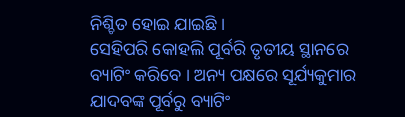ନିଶ୍ଚିତ ହୋଇ ଯାଇଛି ।
ସେହିପରି କୋହଲି ପୂର୍ବରି ତୃତୀୟ ସ୍ଥାନରେ ବ୍ୟାଟିଂ କରିବେ । ଅନ୍ୟ ପକ୍ଷରେ ସୂର୍ଯ୍ୟକୁମାର ଯାଦବଙ୍କ ପୂର୍ବରୁ ବ୍ୟାଟିଂ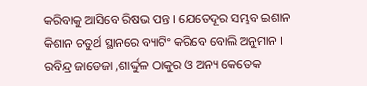କରିବାକୁ ଆସିବେ ରିଷଭ ପନ୍ତ । ଯେତେଦୂର ସମ୍ଭବ ଇଶାନ କିଶାନ ଚତୁର୍ଥ ସ୍ଥାନରେ ବ୍ୟାଟିଂ କରିବେ ବୋଲି ଅନୁମାନ । ରବିନ୍ଦ୍ର ଜାଡେଜା ,ଶାର୍ଦ୍ଦୁଳ ଠାକୁର ଓ ଅନ୍ୟ କେତେକ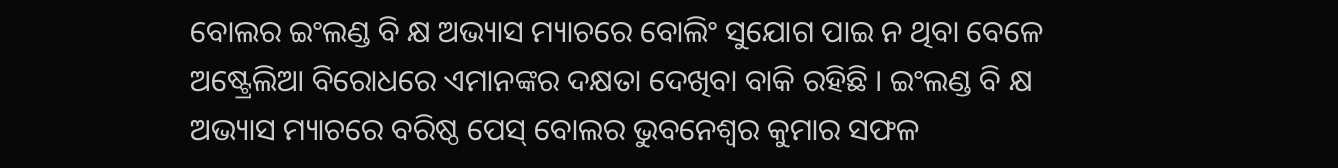ବୋଲର ଇଂଲଣ୍ଡ ବି କ୍ଷ ଅଭ୍ୟାସ ମ୍ୟାଚରେ ବୋଲିଂ ସୁଯୋଗ ପାଇ ନ ଥିବା ବେଳେ ଅଷ୍ଟ୍ରେଲିଆ ବିରୋଧରେ ଏମାନଙ୍କର ଦକ୍ଷତା ଦେଖିବା ବାକି ରହିଛି । ଇଂଲଣ୍ଡ ବି କ୍ଷ ଅଭ୍ୟାସ ମ୍ୟାଚରେ ବରିଷ୍ଠ ପେସ୍ ବୋଲର ଭୁବନେଶ୍ୱର କୁମାର ସଫଳ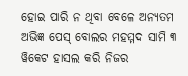ହୋଇ ପାରି ନ ଥିବା ବେଳେ ଅନ୍ୟତମ ଅଭିଜ୍ଞ ପେସ୍ ବୋଲର ମହମ୍ମଦ ସାମି ୩ ୱିକେଟ ହାସଲ କରି ନିଜର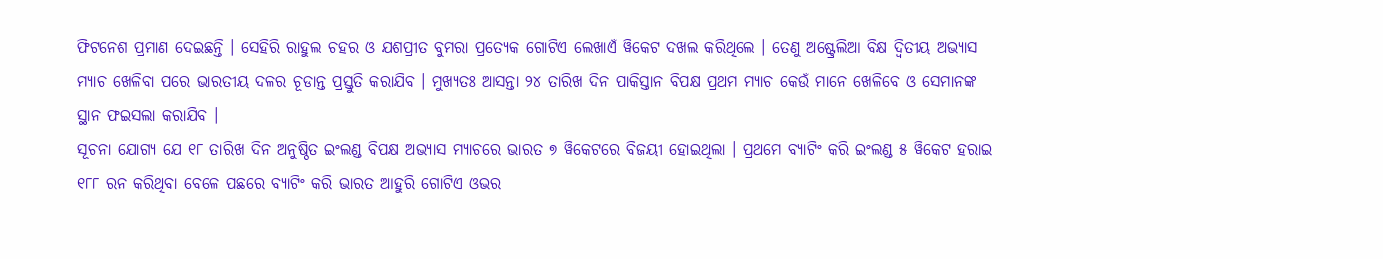ଫିଟନେଶ ପ୍ରମାଣ ଦେଇଛନ୍ତି । ସେହିରି ରାହୁଲ ଚହର ଓ ଯଶପ୍ରୀତ ବୁମରା ପ୍ରତ୍ୟେକ ଗୋଟିଏ ଲେଖାଏଁ ୱିକେଟ ଦଖଲ କରିଥିଲେ । ତେଣୁ ଅଷ୍ଟ୍ରେଲିଆ ବିକ୍ଷ ଦ୍ୱିତୀୟ ଅଭ୍ୟାସ ମ୍ୟାଚ ଖେଳିବା ପରେ ଭାରତୀୟ ଦଳର ଚୂଡାନ୍ତ ପ୍ରସ୍ତୁତି କରାଯିବ । ମୁଖ୍ୟତଃ ଆସନ୍ତା ୨୪ ତାରିଖ ଦିନ ପାକିସ୍ତାନ ବିପକ୍ଷ ପ୍ରଥମ ମ୍ୟାଚ କେଉଁ ମାନେ ଖେଳିବେ ଓ ସେମାନଙ୍କ ସ୍ଥାନ ଫଇସଲା କରାଯିବ ।
ସୂଚନା ଯୋଗ୍ୟ ଯେ ୧୮ ତାରିଖ ଦିନ ଅନୁଷ୍ଠିତ ଇଂଲଣ୍ଡ ବିପକ୍ଷ ଅଭ୍ୟାସ ମ୍ୟାଚରେ ଭାରତ ୭ ୱିକେଟରେ ବିଜୟୀ ହୋଇଥିଲା । ପ୍ରଥମେ ବ୍ୟାଟିଂ କରି ଇଂଲଣ୍ଡ ୫ ୱିକେଟ ହରାଇ ୧୮୮ ରନ କରିଥିବା ବେଳେ ପଛରେ ବ୍ୟାଟିଂ କରି ଭାରତ ଆହୁରି ଗୋଟିଏ ଓଭର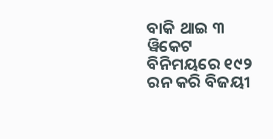ବାକି ଥାଇ ୩ ୱିକେଟ ବିନିମୟରେ ୧୯୨ ରନ କରି ବିଜୟୀ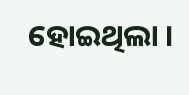ହୋଇଥିଲା ।